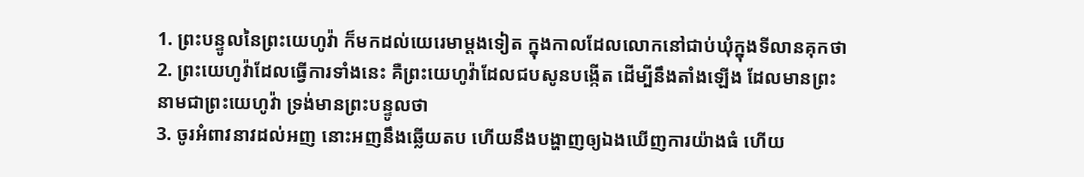1. ព្រះបន្ទូលនៃព្រះយេហូវ៉ា ក៏មកដល់យេរេមាម្តងទៀត ក្នុងកាលដែលលោកនៅជាប់ឃុំក្នុងទីលានគុកថា
2. ព្រះយេហូវ៉ាដែលធ្វើការទាំងនេះ គឺព្រះយេហូវ៉ាដែលជបសូនបង្កើត ដើម្បីនឹងតាំងឡើង ដែលមានព្រះនាមជាព្រះយេហូវ៉ា ទ្រង់មានព្រះបន្ទូលថា
3. ចូរអំពាវនាវដល់អញ នោះអញនឹងឆ្លើយតប ហើយនឹងបង្ហាញឲ្យឯងឃើញការយ៉ាងធំ ហើយ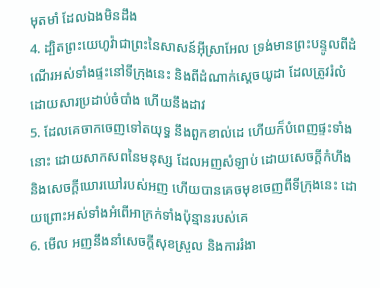មុតមាំ ដែលឯងមិនដឹង
4. ដ្បិតព្រះយេហូវ៉ាជាព្រះនៃសាសន៍អ៊ីស្រាអែល ទ្រង់មានព្រះបន្ទូលពីដំណើរអស់ទាំងផ្ទះនៅទីក្រុងនេះ និងពីដំណាក់ស្តេចយូដា ដែលត្រូវរំលំ ដោយសារប្រដាប់ចំបាំង ហើយនឹងដាវ
5. ដែលគេចាកចេញទៅតយុទ្ធ នឹងពួកខាល់ដេ ហើយក៏បំពេញផ្ទះទាំងនោះ ដោយសាកសពនៃមនុស្ស ដែលអញសំឡាប់ ដោយសេចក្តីកំហឹង និងសេចក្តីឃោរឃៅរបស់អញ ហើយបានគេចមុខចេញពីទីក្រុងនេះ ដោយព្រោះអស់ទាំងអំពើអាក្រក់ទាំងប៉ុន្មានរបស់គេ
6. មើល អញនឹងនាំសេចក្តីសុខស្រួល និងការរំងា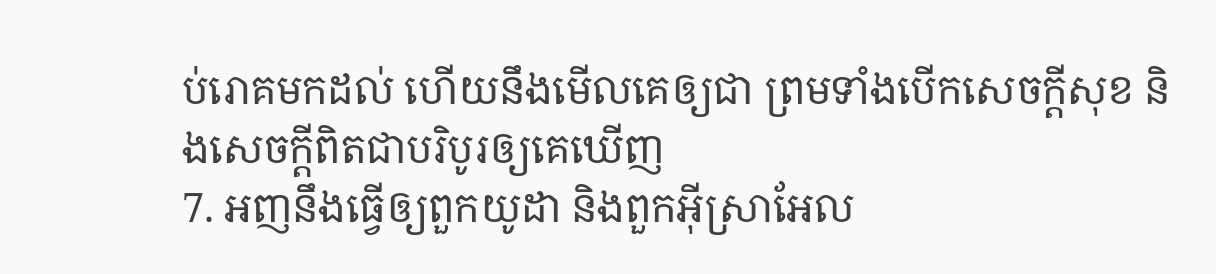ប់រោគមកដល់ ហើយនឹងមើលគេឲ្យជា ព្រមទាំងបើកសេចក្តីសុខ និងសេចក្តីពិតជាបរិបូរឲ្យគេឃើញ
7. អញនឹងធ្វើឲ្យពួកយូដា និងពួកអ៊ីស្រាអែល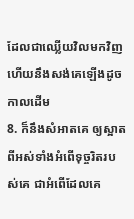ដែលជាឈ្លើយវិលមកវិញ ហើយនឹងសង់គេឡើងដូចកាលដើម
8. ក៏នឹងសំអាតគេ ឲ្យស្អាតពីអស់ទាំងអំពើទុច្ចរិតរបស់គេ ជាអំពើដែលគេ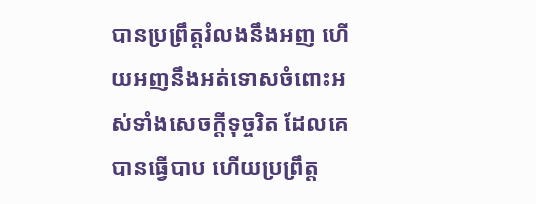បានប្រព្រឹត្តរំលងនឹងអញ ហើយអញនឹងអត់ទោសចំពោះអស់ទាំងសេចក្តីទុច្ចរិត ដែលគេបានធ្វើបាប ហើយប្រព្រឹត្ត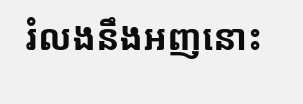រំលងនឹងអញនោះ